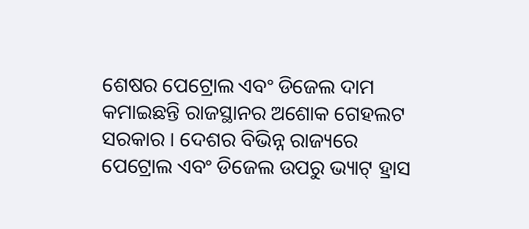ଶେଷର ପେଟ୍ରୋଲ ଏବଂ ଡିଜେଲ ଦାମ କମାଇଛନ୍ତି ରାଜସ୍ଥାନର ଅଶୋକ ଗେହଲଟ ସରକାର । ଦେଶର ବିଭିନ୍ନ ରାଜ୍ୟରେ ପେଟ୍ରୋଲ ଏବଂ ଡିଜେଲ ଉପରୁ ଭ୍ୟାଟ୍ ହ୍ରାସ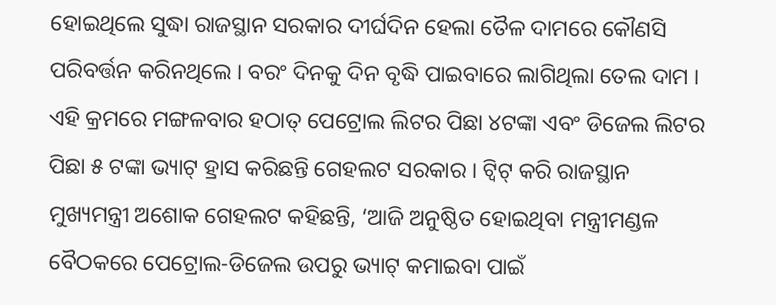ହୋଇଥିଲେ ସୁଦ୍ଧା ରାଜସ୍ଥାନ ସରକାର ଦୀର୍ଘଦିନ ହେଲା ତୈଳ ଦାମରେ କୌଣସି ପରିବର୍ତ୍ତନ କରିନଥିଲେ । ବରଂ ଦିନକୁ ଦିନ ବୃଦ୍ଧି ପାଇବାରେ ଲାଗିଥିଲା ତେଲ ଦାମ । ଏହି କ୍ରମରେ ମଙ୍ଗଳବାର ହଠାତ୍ ପେଟ୍ରୋଲ ଲିଟର ପିଛା ୪ଟଙ୍କା ଏବଂ ଡିଜେଲ ଲିଟର ପିଛା ୫ ଟଙ୍କା ଭ୍ୟାଟ୍ ହ୍ରାସ କରିଛନ୍ତି ଗେହଲଟ ସରକାର । ଟ୍ବିଟ୍ କରି ରାଜସ୍ଥାନ ମୁଖ୍ୟମନ୍ତ୍ରୀ ଅଶୋକ ଗେହଲଟ କହିଛନ୍ତି, ‘ଆଜି ଅନୁଷ୍ଠିତ ହୋଇଥିବା ମନ୍ତ୍ରୀମଣ୍ଡଳ ବୈଠକରେ ପେଟ୍ରୋଲ-ଡିଜେଲ ଉପରୁ ଭ୍ୟାଟ୍ କମାଇବା ପାଇଁ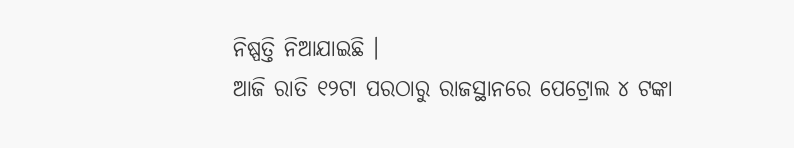ନିଷ୍ପତ୍ତି ନିଆଯାଇଛି ।
ଆଜି ରାତି ୧୨ଟା ପରଠାରୁ ରାଜସ୍ଥାନରେ ପେଟ୍ରୋଲ ୪ ଟଙ୍କା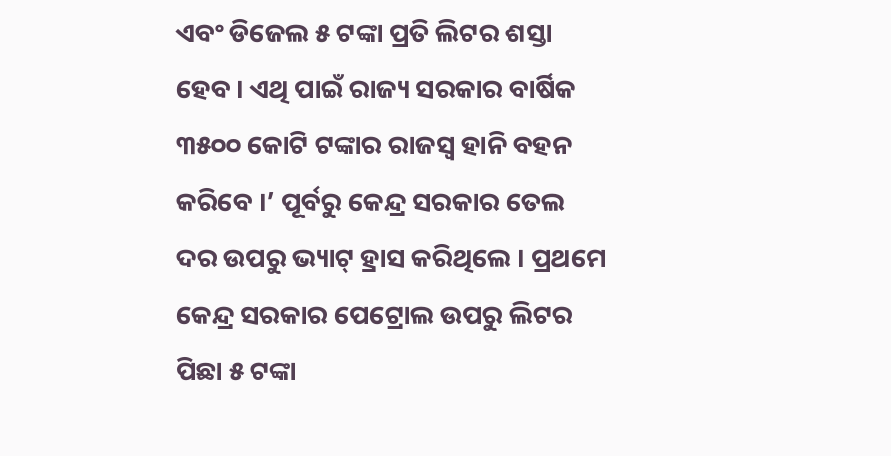ଏବଂ ଡିଜେଲ ୫ ଟଙ୍କା ପ୍ରତି ଲିଟର ଶସ୍ତା ହେବ । ଏଥି ପାଇଁ ରାଜ୍ୟ ସରକାର ବାର୍ଷିକ ୩୫୦୦ କୋଟି ଟଙ୍କାର ରାଜସ୍ବ ହାନି ବହନ କରିବେ ।’ ପୂର୍ବରୁ କେନ୍ଦ୍ର ସରକାର ତେଲ ଦର ଉପରୁ ଭ୍ୟାଟ୍ ହ୍ରାସ କରିଥିଲେ । ପ୍ରଥମେ କେନ୍ଦ୍ର ସରକାର ପେଟ୍ରୋଲ ଉପରୁ ଲିଟର ପିଛା ୫ ଟଙ୍କା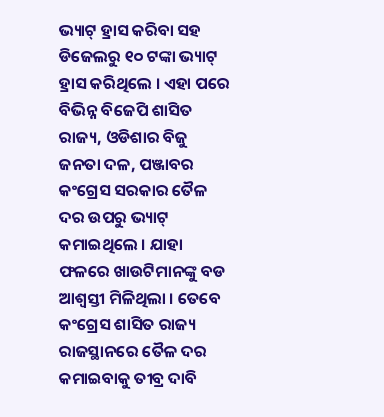ଭ୍ୟାଟ୍ ହ୍ରାସ କରିବା ସହ ଡିଜେଲରୁ ୧୦ ଟଙ୍କା ଭ୍ୟାଟ୍ ହ୍ରାସ କରିଥିଲେ । ଏହା ପରେ ବିଭିନ୍ନ ବିଜେପି ଶାସିତ ରାଜ୍ୟ, ଓଡିଶାର ବିଜୁ ଜନତା ଦଳ, ପଞ୍ଜାବର କଂଗ୍ରେସ ସରକାର ତୈଳ ଦର ଉପରୁ ଭ୍ୟାଟ୍ କମାଇଥିଲେ । ଯାହା ଫଳରେ ଖାଉଟିମାନଙ୍କୁ ବଡ ଆଶ୍ବସ୍ତୀ ମିଳିଥିଲା । ତେବେ କଂଗ୍ରେସ ଶାସିତ ରାଜ୍ୟ ରାଜସ୍ଥାନରେ ତୈଳ ଦର କମାଇବାକୁ ତୀବ୍ର ଦାବି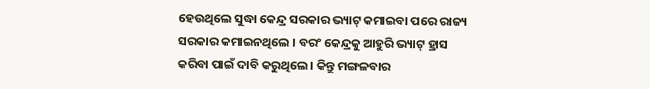ହେଉଥିଲେ ସୁଦ୍ଧା କେନ୍ଦ୍ର ସରକାର ଭ୍ୟାଟ୍ କମାଇବା ପରେ ରାଜ୍ୟ ସରକାର କମାଇନଥିଲେ । ବରଂ କେନ୍ଦ୍ରକୁ ଆହୁରି ଭ୍ୟାଟ୍ ହ୍ରାସ କରିବା ପାଇଁ ଦାବି କରୁଥିଲେ । କିନ୍ତୁ ମଙ୍ଗଳବାର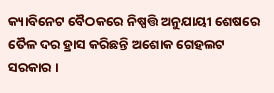କ୍ୟାବିନେଟ ବୈଠକରେ ନିଷ୍ପତ୍ତି ଅନୁଯାୟୀ ଶେଷରେ ତୈଳ ଦର ହ୍ରାସ କରିଛନ୍ତି ଅଶୋକ ଗେହଲଟ ସରକାର ।